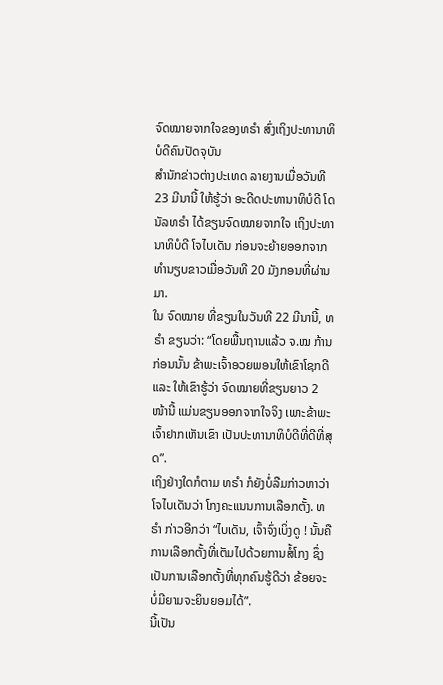ຈົດໝາຍຈາກໃຈຂອງທຣຳ ສົ່ງເຖິງປະທານາທິບໍດີຄົນປັດຈຸບັນ
ສຳນັກຂ່າວຕ່າງປະເທດ ລາຍງານເມື່ອວັນທີ 23 ມີນານີ້ ໃຫ້ຮູ້ວ່າ ອະດີດປະທານາທິບໍດີ ໂດນັລທຣຳ ໄດ້ຂຽນຈົດໝາຍຈາກໃຈ ເຖິງປະທານາທິບໍດີ ໂຈໄບເດັນ ກ່ອນຈະຍ້າຍອອກຈາກ ທຳນຽບຂາວເມື່ອວັນທີ 20 ມັງກອນທີ່ຜ່ານມາ.
ໃນ ຈົດໝາຍ ທີ່ຂຽນໃນວັນທີ 22 ມີນານີ້, ທຣຳ ຂຽນວ່າ: “ໂດຍພື້ນຖານແລ້ວ ຈ.ໝ ກ້ານກ່ອນນັ້ນ ຂ້າພະເຈົ້າອວຍພອນໃຫ້ເຂົາໂຊກດີ ແລະ ໃຫ້ເຂົາຮູ້ວ່າ ຈົດໝາຍທີ່ຂຽນຍາວ 2 ໜ້ານີ້ ແມ່ນຂຽນອອກຈາກໃຈຈິງ ເພາະຂ້າພະເຈົ້າຢາກເຫັນເຂົາ ເປັນປະທານາທິບໍດີທີ່ດີທີ່ສຸດ”.
ເຖິງຢ່າງໃດກໍຕາມ ທຣຳ ກໍຍັງບໍ່ລືມກ່າວຫາວ່າ ໂຈໄບເດັນວ່າ ໂກງຄະແນນການເລືອກຕັ້ງ. ທຣຳ ກ່າວອີກວ່າ “ໄບເດັນ, ເຈົ້າຈົ່ງເບິ່ງດູ ! ນັ້ນຄືການເລືອກຕັ້ງທີ່ເຕັມໄປດ້ວຍການສໍ້ໂກງ ຊຶ່ງເປັນການເລືອກຕັ້ງທີ່ທຸກຄົນຮູ້ດີວ່າ ຂ້ອຍຈະບໍ່ມີຍາມຈະຍິນຍອມໄດ້”.
ນີ້ເປັນ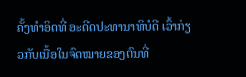ຄັ້ງທຳອິດທີ່ ອະດີດປະທານາທິບໍດີ ເວົ້າກ່ຽວກັບເນື້ອໃນຈົດໝາຍຂອງຕົນທີ່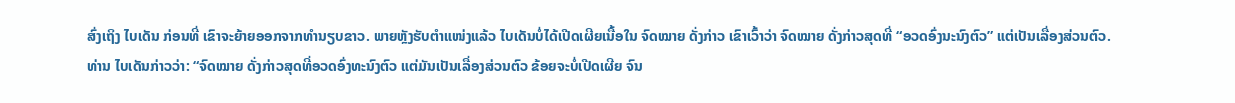ສົ່ງເຖິງ ໄບເດັນ ກ່ອນທີ່ ເຂົາຈະຍ້າຍອອກຈາກທຳນຽບຂາວ. ພາຍຫຼັງຮັບຕຳແໜ່ງແລ້ວ ໄບເດັນບໍ່ໄດ້ເປີດເຜີຍເນື້ອໃນ ຈົດໝາຍ ດັ່ງກ່າວ ເຂົາເວົ້າວ່າ ຈົດໝາຍ ດັ່ງກ່າວສຸດທີ່ “ອວດອົ່ງນະນົງຕົວ” ແຕ່ເປັນເລື່ອງສ່ວນຕົວ.
ທ່ານ ໄບເດັນກ່າວວ່າ: “ຈົດໝາຍ ດັ່ງກ່າວສຸດທີ່ອວດອົ່ງທະນົງຕົວ ແຕ່ມັນເປັນເລື່ອງສ່ວນຕົວ ຂ້ອຍຈະບໍ່ເປີດເຜີຍ ຈົນ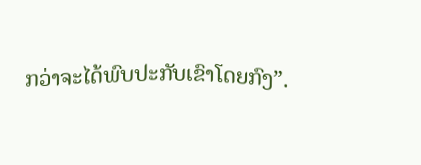ກວ່າຈະໄດ້ພົບປະກັບເຂົາໂດຍກົງ”.